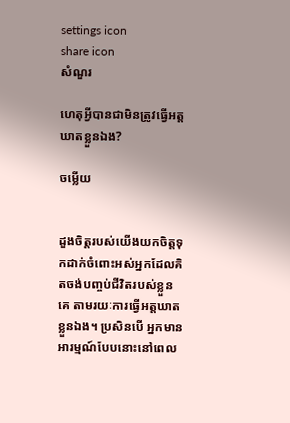settings icon
share icon
សំណួរ

ហេតុអ្វីបានជាមិនត្រូវធ្វើអត្តឃាតខ្លួនឯង?

ចម្លើយ


ដួងចិត្តរបស់យើងយកចិត្តទុកដាក់ចំពោះអស់អ្នកដែលគិតចង់បញ្ចប់ជីវិតរបស់ខ្លួនគេ តាមរយៈការធ្វើអត្តឃាតខ្លួនឯង។ ប្រសិនបើ អ្នកមានអារម្មណ៍បែបនោះនៅពេល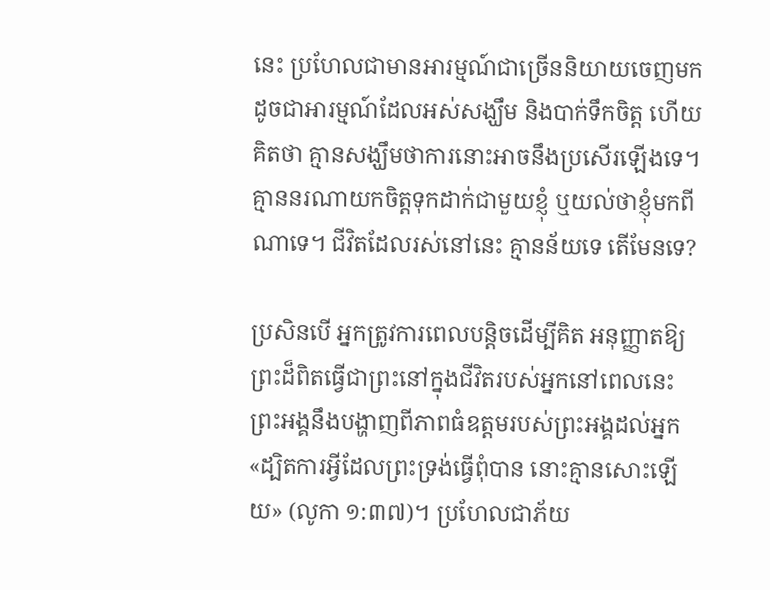នេះ ប្រហែលជាមានអារម្មណ៍ជាច្រើននិយាយចេញមក ដូចជាអារម្មណ៍ដែលអស់សង្ឃឹម និងបាក់ទឹកចិត្ត ហើយគិតថា គ្មានសង្ឃឹមថាការនោះអាចនឹងប្រសើរឡើងទេ។ គ្មាននរណាយកចិត្តទុកដាក់ជាមួយខ្ញុំ ឬយល់ថាខ្ញុំមកពីណាទេ។ ជីវិតដែលរស់នៅនេះ គ្មានន័យទេ តើមែនទេ?

ប្រសិនបើ អ្នកត្រូវការពេលបន្តិចដើម្បីគិត អនុញ្ញាតឱ្យព្រះដ៏ពិតធ្វើជាព្រះនៅក្នុងជីវិតរបស់អ្នកនៅពេលនេះ ព្រះអង្គនឹងបង្ហាញពីភាពធំឧត្តមរបស់ព្រះអង្គដល់អ្នក «ដ្បិតការអ្វីដែលព្រះ‌ទ្រង់ធ្វើពុំបាន នោះគ្មានសោះឡើយ» (លូកា ១:៣៧)។ ប្រហែលជាភ័យ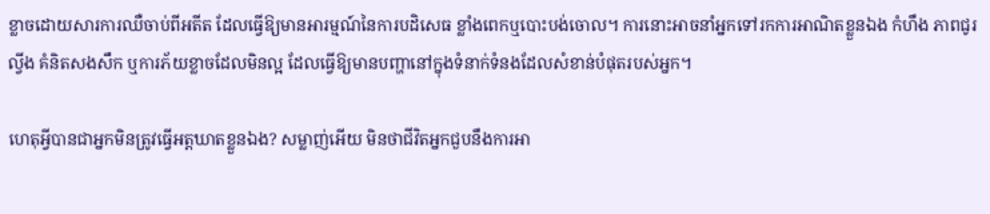ខ្លាចដោយសារការឈឺចាប់ពីអតីត ដែលធ្វើឱ្យមានអារម្មណ៍នៃការបដិសេធ ខ្លាំងពេកឬបោះបង់ចោល។ ការនោះអាចនាំអ្នកទៅរកការអាណិតខ្លួនឯង កំហឹង ភាពជូរល្វីង គំនិតសងសឹក ឬការភ័យខ្លាចដែលមិនល្អ ដែលធ្វើឱ្យមានបញ្ហានៅក្នុងទំនាក់ទំនងដែលសំខាន់បំផុតរបស់អ្នក។

ហេតុអ្វីបានជាអ្នកមិនត្រូវធ្វើអត្តឃាតខ្លួនឯង? សម្លាញ់អើយ មិនថាជីវិតអ្នកជួបនឹងការអា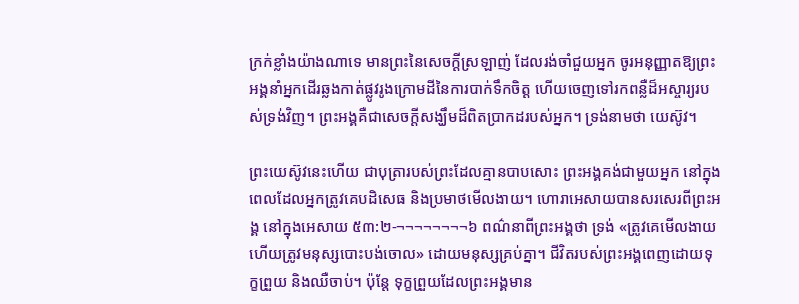ក្រក់ខ្លាំងយ៉ាងណាទេ មានព្រះនៃសេចក្តីស្រឡាញ់ ដែលរង់ចាំជួយអ្នក ចូរអនុញ្ញាតឱ្យព្រះអង្គនាំអ្នកដើរឆ្លងកាត់ផ្លូវរូងក្រោមដីនៃការបាក់ទឹកចិត្ត ហើយចេញទៅរកពន្លឺដ៏អស្ចារ្យរបស់ទ្រង់វិញ។ ព្រះអង្គគឺជាសេចក្តីសង្ឃឹមដ៏ពិតប្រាកដរបស់អ្នក។ ទ្រង់នាមថា យេស៊ូវ។

ព្រះយេស៊ូវនេះហើយ ជាបុត្រារបស់ព្រះដែលគ្មានបាបសោះ ព្រះអង្គគង់ជាមួយអ្នក នៅក្នុងពេលដែលអ្នកត្រូវគេបដិសេធ និងប្រមាថមើលងាយ។ ហោរាអេសាយបានសរសេរពីព្រះអង្គ នៅក្នុងអេសាយ ៥៣:២-¬¬¬¬¬¬¬¬៦ ពណ៌នាពីព្រះអង្គថា ទ្រង់ «ត្រូវគេមើល‌ងាយ ហើយត្រូវមនុស្សបោះ‌បង់ចោល» ដោយមនុស្សគ្រប់គ្នា។ ជីវិតរបស់ព្រះអង្គពេញដោយទុក្ខព្រួយ និងឈឺចាប់។ ប៉ុន្តែ ទុក្ខព្រួយដែលព្រះអង្គមាន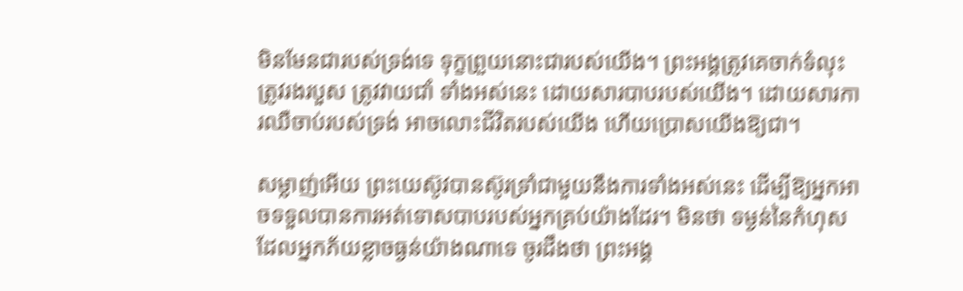មិនមែនជារបស់ទ្រង់ទេ ទុក្ខព្រួយនោះជារបស់យើង។ ព្រះអង្គត្រូវគេចាក់ទំលុះ ត្រូវរងរបួស ត្រូវវាយជាំ ទាំងអស់នេះ ដោយសារបាបរបស់យើង។ ដោយសារការឈឺចាប់របស់ទ្រង់ អាចលោះជីវិតរបស់យើង ហើយប្រោសយើងឱ្យជា។

សម្លាញ់អើយ ព្រះយេស៊ូវបានស៊ូរទ្រាំជាមួយនឹងការទាំងអស់នេះ ដើម្បីឱ្យអ្នកអាចទទួលបានការអត់ទោសបាបរបស់អ្នកគ្រប់យ៉ាងដែរ។ មិនថា ទម្ងន់នៃកំហុសដែលអ្នកភ័យខ្លាចធ្ងន់យ៉ាងណាទេ ចូរដឹងថា ព្រះអង្គ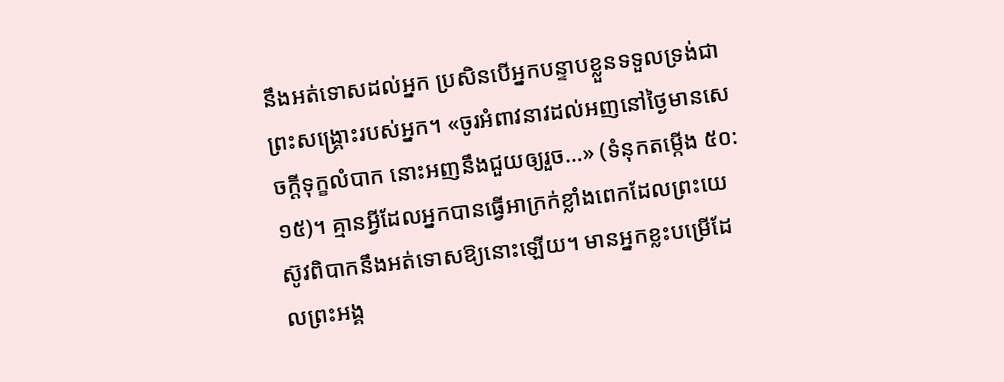នឹងអត់ទោសដល់អ្នក ប្រសិនបើអ្នកបន្ទាបខ្លួនទទួលទ្រង់ជាព្រះសង្គ្រោះរបស់អ្នក។ «ចូរអំពាវ‌នាវដល់អញនៅថ្ងៃមានសេចក្ដីទុក្ខលំបាក នោះអញនឹងជួយឲ្យរួច…» (ទំនុកតម្កើង ៥០:១៥)។ គ្មានអ្វីដែលអ្នកបានធ្វើអាក្រក់ខ្លាំងពេកដែលព្រះយេស៊ូវពិបាកនឹងអត់ទោសឱ្យនោះឡើយ។ មានអ្នកខ្លះបម្រើដែលព្រះអង្គ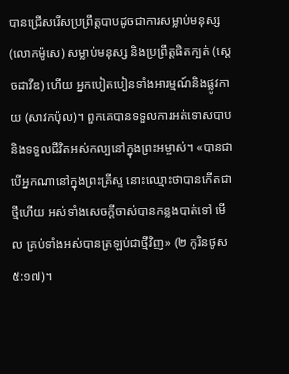បានជ្រើសរើសប្រព្រឹត្តបាបដូចជាការសម្លាប់មនុស្ស (លោកម៉ូសេ) សម្លាប់មនុស្ស និងប្រព្រឹត្តផិតក្បត់ (ស្តេចដាវីឌ) ហើយ អ្នកបៀតបៀនទាំងអារម្មណ៍និងផ្លូវកាយ (សាវកប៉ុល)។ ពួកគេបានទទួលការអត់ទោសបាប និងទទួលជីវិតអស់កល្បនៅក្នុងព្រះអម្ចាស់។ «បានជាបើអ្នកណានៅក្នុងព្រះ‌គ្រីស្ទ នោះឈ្មោះថាបានកើតជាថ្មីហើយ អស់ទាំងសេចក្ដីចាស់បានកន្លងបាត់ទៅ មើល គ្រប់ទាំងអស់បានត្រឡប់ជាថ្មីវិញ» (២ កូរិនថូស ៥:១៧)។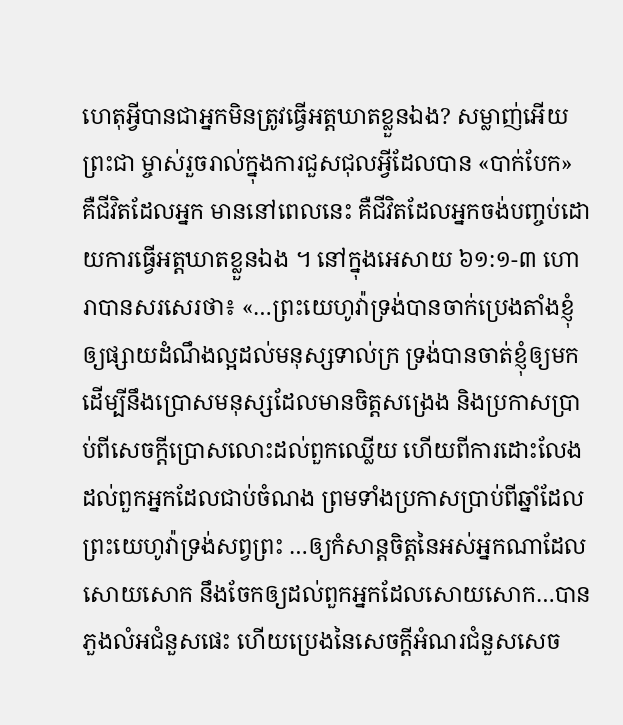ហេតុអ្វីបានជាអ្នកមិនត្រូវធ្វើអត្តឃាតខ្លួនឯង? សម្លាញ់អើយ ព្រះជា ម្ចាស់រួចរាល់ក្នុងការជួសជុលអ្វីដែលបាន «បាក់បែក» គឺជីវិតដែលអ្នក មាននៅពេលនេះ គឺជីវិតដែលអ្នកចង់បញ្ចប់ដោយការធ្វើអត្តឃាតខ្លួនឯង ។ នៅក្នុងអេសាយ ៦១:១-៣ ហោរាបានសរសេរថា៖ «…ព្រះ‌យេហូវ៉ាទ្រង់បានចាក់ប្រេងតាំងខ្ញុំឲ្យផ្សាយដំណឹងល្អដល់មនុស្សទាល់ក្រ ទ្រង់បានចាត់ខ្ញុំឲ្យមក ដើម្បីនឹងប្រោសមនុស្សដែលមានចិត្តសង្រេង និងប្រកាសប្រាប់ពីសេចក្ដីប្រោសលោះដល់ពួកឈ្លើយ ហើយពីការដោះលែងដល់ពួកអ្នកដែលជាប់ចំណង ព្រមទាំងប្រកាសប្រាប់ពីឆ្នាំដែលព្រះ‌យេហូវ៉ាទ្រង់សព្វព្រះ‌ …ឲ្យកំសាន្តចិត្តនៃអស់អ្នកណាដែលសោយ‌សោក នឹងចែកឲ្យដល់ពួកអ្នកដែលសោយ‌សោក…បានភួងលំអជំនួសផេះ ហើយប្រេងនៃសេចក្ដីអំណរជំនួសសេច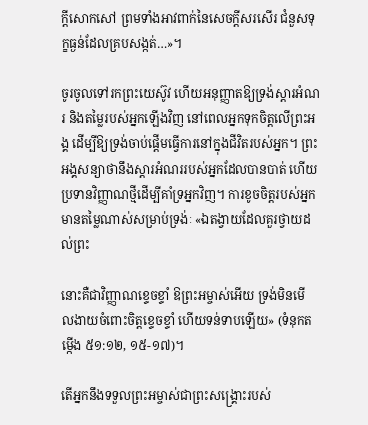ក្ដីសោក‌សៅ ព្រមទាំងអាវពាក់នៃសេចក្ដីសរសើរ ជំនួសទុក្ខធ្ងន់ដែលគ្របសង្កត់…»។

ចូរចូលទៅរកព្រះយេស៊ូវ ហើយអនុញ្ញាតឱ្យទ្រង់ស្តារអំណរ និងតម្លៃរបស់អ្នកឡើងវិញ នៅពេលអ្នកទុកចិត្តលើព្រះអង្គ ដើម្បីឱ្យទ្រង់ចាប់ផ្តើមធ្វើការនៅក្នុងជីវិតរបស់អ្នក។ ព្រះអង្គសន្យាថានឹងស្តារអំណររបស់អ្នកដែលបានបាត់ ហើយប្រទានវិញ្ញាណថ្មីដើម្បីគាំទ្រអ្នកវិញ។ ការខូចចិត្តរបស់អ្នកមានតម្លៃណាស់សម្រាប់ទ្រង់ៈ «ឯតង្វាយដែលគួរថ្វាយដល់ព្រះ

នោះគឺជាវិញ្ញាណខ្ទេច‌ខ្ទាំ ឱព្រះ‌អម្ចាស់អើយ ទ្រង់មិនមើល‌ងាយចំពោះចិត្តខ្ទេច‌ខ្ទាំ ហើយទន់‌ទាបឡើយ» (ទំនុកតម្កើង ៥១:១២, ១៥-១៧)។

តើអ្នកនឹងទទួលព្រះអម្ចាស់ជាព្រះសង្គ្រោះរបស់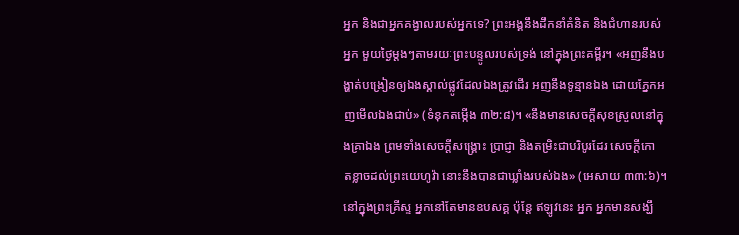អ្នក និងជាអ្នកគង្វាលរបស់អ្នកទេ? ព្រះអង្គនឹងដឹកនាំគំនិត និងជំហានរបស់អ្នក មួយថ្ងៃម្តងៗតាមរយៈព្រះបន្ទូលរបស់ទ្រង់ នៅក្នុងព្រះគម្ពីរ។ «អញនឹងបង្ហាត់បង្រៀនឲ្យឯងស្គាល់ផ្លូវដែលឯងត្រូវដើរ អញនឹងទូន្មានឯង ដោយភ្នែកអញមើលឯងជាប់» (ទំនុកតម្កើង ៣២:៨)។ «នឹងមានសេចក្ដីសុខស្រួលនៅក្នុងគ្រាឯង ព្រមទាំងសេចក្ដីសង្គ្រោះ ប្រាជ្ញា និងតម្រិះជាបរិបូរដែរ សេចក្ដីកោត‌ខ្លាចដល់ព្រះ‌យេហូវ៉ា នោះនឹងបានជាឃ្លាំងរបស់ឯង» (អេសាយ ៣៣:៦)។ នៅក្នុងព្រះគ្រីស្ទ អ្នកនៅតែមានឧបសគ្គ ប៉ុន្តែ ឥឡូវនេះ អ្នក អ្នកមានសង្ឃឹ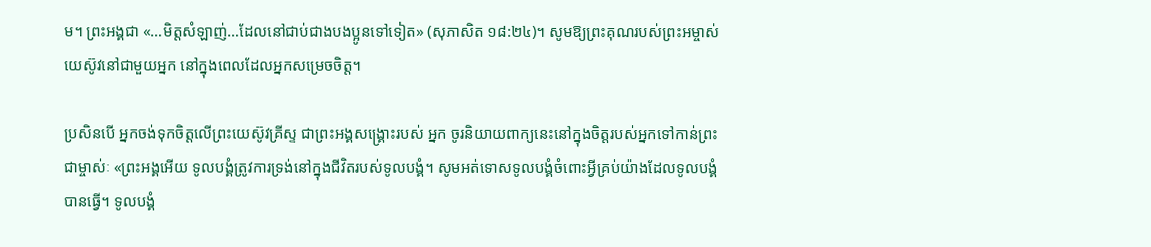ម។ ព្រះអង្គជា «…មិត្តសំឡាញ់…ដែលនៅជាប់ជាងបងប្អូនទៅទៀត» (សុភាសិត ១៨:២៤)។ សូមឱ្យព្រះគុណរបស់ព្រះអម្ចាស់ យេស៊ូវនៅជាមួយអ្នក នៅក្នុងពេលដែលអ្នកសម្រេចចិត្ត។

ប្រសិនបើ អ្នកចង់ទុកចិត្តលើព្រះយេស៊ូវគ្រីស្ទ ជាព្រះអង្គសង្គ្រោះរបស់ អ្នក ចូរនិយាយពាក្យនេះនៅក្នុងចិត្តរបស់អ្នកទៅកាន់ព្រះជាម្ចាស់ៈ «ព្រះអង្គអើយ ទូលបង្គំត្រូវការទ្រង់នៅក្នុងជីវិតរបស់ទូលបង្គំ។ សូមអត់ទោសទូលបង្គំចំពោះអ្វីគ្រប់យ៉ាងដែលទូលបង្គំបានធ្វើ។ ទូលបង្គំ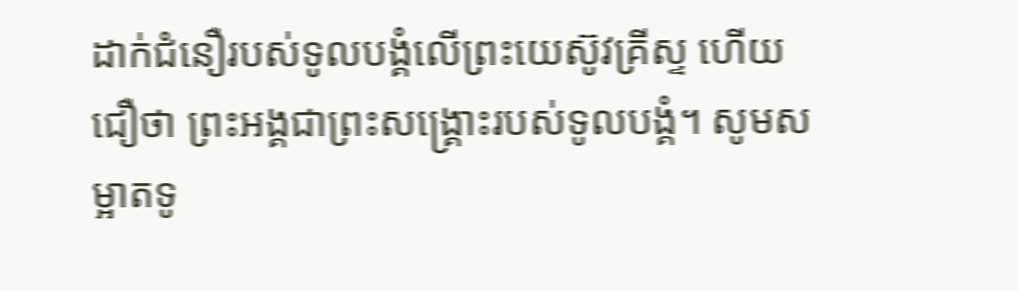ដាក់ជំនឿរបស់ទូលបង្គំលើព្រះយេស៊ូវគ្រីស្ទ ហើយជឿថា ព្រះអង្គជាព្រះសង្គ្រោះរបស់ទូលបង្គំ។ សូមសម្អាតទូ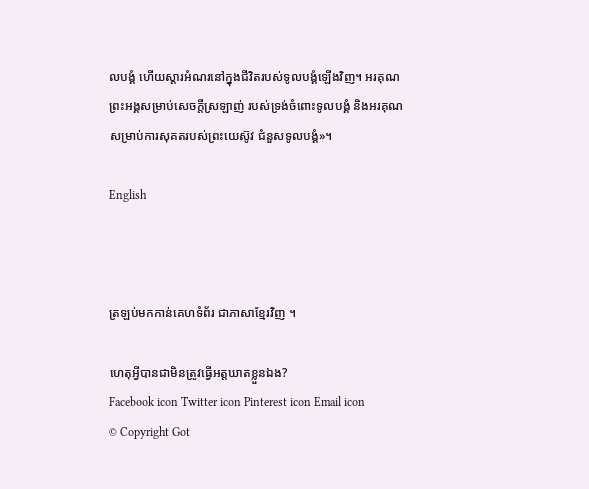លបង្គំ ហើយស្ដារអំណរនៅក្នុងជីវិតរបស់ទូលបង្គំឡើងវិញ។ អរគុណព្រះអង្គសម្រាប់សេចក្តីស្រឡាញ់ របស់ទ្រង់ចំពោះទូលបង្គំ និងអរគុណសម្រាប់ការសុគតរបស់ព្រះយេស៊ូវ ជំនួសទូលបង្គំ»។

English



ត្រឡប់មកកាន់គេហទំព័រ ជាភាសាខ្មែរវិញ ។

ហេតុអ្វីបានជាមិនត្រូវធ្វើអត្តឃាតខ្លួនឯង?
Facebook icon Twitter icon Pinterest icon Email icon
© Copyright Got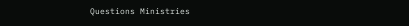Questions Ministries